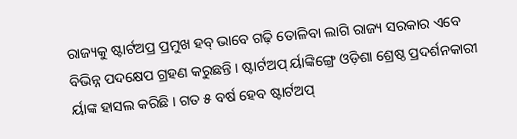ରାଜ୍ୟକୁ ଷ୍ଟାର୍ଟଅପ୍ର ପ୍ରମୁଖ ହବ୍ ଭାବେ ଗଢ଼ି ତୋଳିବା ଲାଗି ରାଜ୍ୟ ସରକାର ଏବେ ବିଭିନ୍ନ ପଦକ୍ଷେପ ଗ୍ରହଣ କରୁଛନ୍ତି । ଷ୍ଟାର୍ଟଅପ୍ ର୍ୟାଙ୍କିଙ୍ଗ୍ରେ ଓଡ଼ିଶା ଶ୍ରେଷ୍ଠ ପ୍ରଦର୍ଶନକାରୀ ର୍ୟାଙ୍କ ହାସଲ କରିଛି । ଗତ ୫ ବର୍ଷ ହେବ ଷ୍ଟାର୍ଟଅପ୍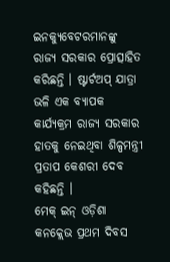ଇନକ୍ୟୁବେଟରମାନଙ୍କୁ ରାଜ୍ୟ ସରକାର ପ୍ରୋତ୍ସାହିତ କରିଛନ୍ତି । ଷ୍ଟାର୍ଟଅପ୍ ଯାତ୍ରା ଭଳି ଏକ ବ୍ୟାପକ କାର୍ଯ୍ୟକ୍ରମ ରାଜ୍ୟ ସରକାର ହାତକୁ ନେଇଥିବା ଶିଳ୍ପମନ୍ତ୍ରୀ ପ୍ରତାପ କେଶରୀ ଦେବ କହିଛନ୍ତି ।
ମେକ୍ ଇନ୍ ଓଡ଼ିଶା କନକ୍ଲେଭ ପ୍ରଥମ ଦିବସ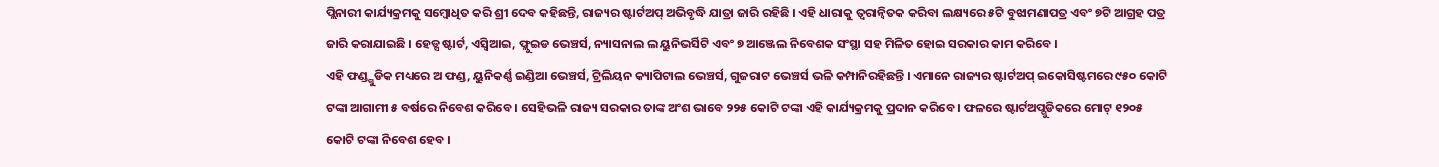ପ୍ଲିନାରୀ କାର୍ଯ୍ୟକ୍ରମକୁ ସମ୍ବୋଧିତ କରି ଶ୍ରୀ ଦେବ କହିଛନ୍ତି, ରାଜ୍ୟର ଷ୍ଟାର୍ଟଅପ୍ ଅଭିବୃଦ୍ଧି ଯାତ୍ରା ଜାରି ରହିଛି । ଏହି ଧାରାକୁ ତ୍ୱରାନ୍ୱିତକ କରିବା ଲକ୍ଷ୍ୟରେ ୫ଟି ବୁଝାମଣାପତ୍ର ଏବଂ ୭ଟି ଆଗ୍ରହ ପତ୍ର ଜାରି କରାଯାଇଛି । ହେଡ୍ସ ଷ୍ଟାର୍ଟ, ଏସ୍ବିଆଇ, ଫ୍ଲୁଇଡ ଭେଞ୍ଚର୍ସ, ନ୍ୟାସନାଲ ଲ ୟୁନିଭର୍ସିଟି ଏବଂ ୭ ଆଞ୍ଜେଲ ନିବେଶକ ସଂସ୍ଥା ସହ ମିଳିତ ହୋଇ ସରକାର କାମ କରିବେ ।
ଏହି ଫଣ୍ଡ୍ଗୁଡିକ ମଧ୍ୟରେ ଅ ଫଣ୍ଡ, ୟୁନିକର୍ଣ୍ଣ ଇଣ୍ଡିଆ ଭେଞ୍ଚର୍ସ, ଟ୍ରିଲିୟନ କ୍ୟାପିଟାଲ ଭେଞ୍ଚର୍ସ, ଗୁଜରାଟ ଭେଞ୍ଚର୍ସ ଭଳି କମ୍ପାନିରହିଛନ୍ତି । ଏମାନେ ରାଜ୍ୟର ଷ୍ଟାର୍ଟଅପ୍ ଇକୋସିଷ୍ଟମରେ ୯୫୦ କୋଟି ଟଙ୍କା ଆଗାମୀ ୫ ବର୍ଷରେ ନିବେଶ କରିବେ । ସେହିଭଳି ରାଜ୍ୟ ସରକାର ତାଙ୍କ ଅଂଶ ଭାବେ ୨୨୫ କୋଟି ଟଙ୍କା ଏହି କାର୍ଯ୍ୟକ୍ରମକୁ ପ୍ରଦାନ କରିବେ । ଫଳରେ ଷ୍ଟାର୍ଟଅପ୍ଗୁଡିକରେ ମୋଟ୍ ୧୨୦୫ କୋଟି ଟଙ୍କା ନିବେଶ ହେବ ।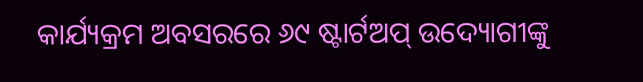କାର୍ଯ୍ୟକ୍ରମ ଅବସରରେ ୬୯ ଷ୍ଟାର୍ଟଅପ୍ ଉଦ୍ୟୋଗୀଙ୍କୁ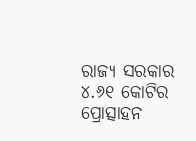ରାଜ୍ୟ ସରକାର ୪.୬୧ କୋଟିର ପ୍ରୋତ୍ସାହନ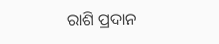ରାଶି ପ୍ରଦାନ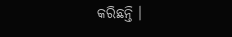କରିଛନ୍ତି ।